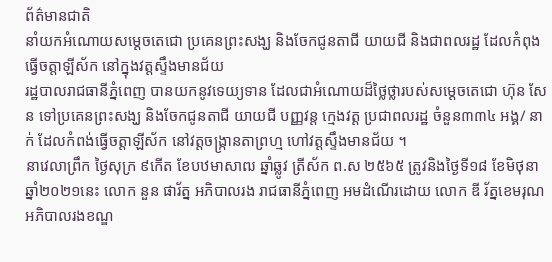ព័ត៌មានជាតិ
នាំយកអំណោយសម្ដេចតេជោ ប្រគេនព្រះសង្ឃ និងចែកជូនតាជី យាយជី និងជាពលរដ្ឋ ដែលកំពុងធ្វើចត្តាឡីស័ក នៅក្នុងវត្តស្ទឹងមានជ័យ
រដ្ឋបាលរាជធានីភ្នំពេញ បានយកនូវទេយ្យទាន ដែលជាអំណោយដ៏ថ្លៃថ្លារបស់សម្ដេចតេជោ ហ៊ុន សែន ទៅប្រគេនព្រះសង្ឃ និងចែកជូនតាជី យាយជី បញ្ញវន្ត ក្មេងវត្ត ប្រជាពលរដ្ឋ ចំនួន៣៣៤ អង្គ/ នាក់ ដែលកំពង់ធ្វើចត្តាឡីស័ក នៅវត្តចង្ក្រានតាព្រហ្ម ហៅវត្តស្ទឹងមានជ័យ ។
នាវេលាព្រឹក ថ្ងៃសុក្រ ៩កើត ខែបឋមាសាឍ ឆ្នាំឆ្លូវ ត្រីស័ក ព.ស ២៥៦៥ ត្រូវនិងថ្ងៃទី១៨ ខែមិថុនា ឆ្នាំ២០២១នេះ លោក នួន ផារ័ត្ន អភិបាលរង រាជធានីភ្នំពេញ អមដំណើរដោយ លោក ឌី រ័ត្នខេមរុណ អភិបាលរងខណ្ឌ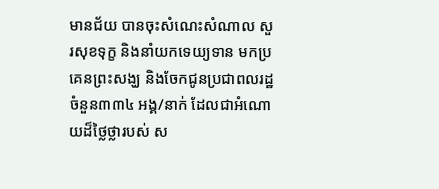មានជ័យ បានចុះសំណេះសំណាល សួរសុខទុក្ខ និងនាំយកទេយ្យទាន មកប្រគេនព្រះសង្ឃ និងចែកជូនប្រជាពលរដ្ឋចំនួន៣៣៤ អង្គ/នាក់ ដែលជាអំណោយដ៏ថ្លៃថ្លារបស់ ស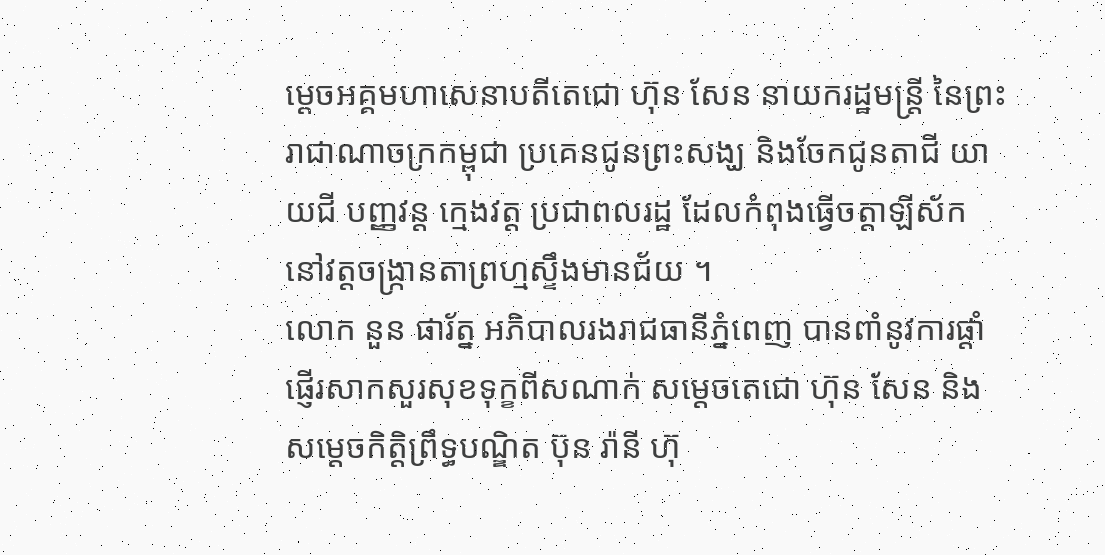ម្តេចអគ្គមហាសេនាបតីតេជោ ហ៊ុន សែន នាយករដ្ឋមន្ត្រី នៃព្រះរាជាណាចក្រកម្ពុជា ប្រគេនជូនព្រះសង្ឃ និងចែកជូនតាជី យាយជី បញ្ញវន្ត ក្មេងវត្ត ប្រជាពលរដ្ឋ ដែលកំពុងធ្វើចត្តាឡីស័ក នៅវត្តចង្ក្រានតាព្រហ្មស្ទឹងមានជ័យ ។
លោក នួន ផារ័ត្ន អភិបាលរងរាជធានីភ្នំពេញ បានពាំនូវការផ្តាំផ្ញើរសាកសួរសុខទុក្ខពីសណាក់ សម្តេចតេជោ ហ៊ុន សែន និងសម្តេចកិត្តិព្រឹទ្ធបណ្ឌិត ប៊ុន រ៉ានី ហ៊ុ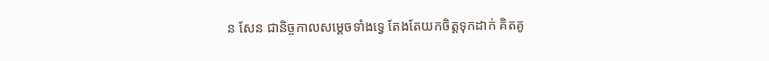ន សែន ជានិច្ចកាលសម្តេចទាំងទ្វេ តែងតែយកចិត្តទុកដាក់ គិតគូ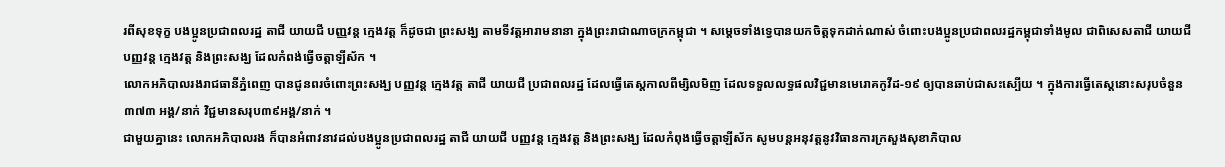រពីសុខទុក្ខ បងប្អូនប្រជាពលរដ្ឋ តាជី យាយជី បញ្ញវន្ត ក្មេងវត្ត ក៏ដូចជា ព្រះសង្ឃ តាមទីវត្តអារាមនានា ក្នុងព្រះរាជាណាចក្រកម្ពុជា ។ សម្ដេចទាំងទ្វេបានយកចិត្តទុកដាក់ណាស់ ចំពោះបងប្អូនប្រជាពលរដ្ឋកម្ពុជាទាំងមូល ជាពិសេសតាជី យាយជី បញ្ញវន្ត ក្មេងវត្ត និងព្រះសង្ឃ ដែលកំពង់ធ្វើចត្តាឡីស័ក ។
លោកអភិបាលរងរាជធានីភ្នំពេញ បានជូនពរចំពោះព្រះសង្ឃ បញ្ញវន្ត ក្មេងវត្ត តាជី យាយជី ប្រជាពលរដ្ឋ ដែលធ្វើតេស្តកាលពីម្សិលមិញ ដែលទទួលលទ្ធផលវិជ្ជមានមេរោគកូវីដ-១៩ ឲ្យបានឆាប់ជាសះស្បើយ ។ ក្នុងការធ្វើតេស្តនោះសរុបចំនួន៣៧៣ អង្គ/នាក់ វិជ្ជមានសរុប៣៩អង្គ/នាក់ ។
ជាមួយគ្នានេះ លោកអភិបាលរង ក៏បានអំពាវនាវដល់បងប្អូនប្រជាពលរដ្ឋ តាជី យាយជី បញ្ញវន្ត ក្មេងវត្ត និងព្រះសង្ឃ ដែលកំពុងធ្វើចត្តាឡីស័ក សូមបន្តអនុវត្តនូវវិធានការក្រសួងសុខាភិបាល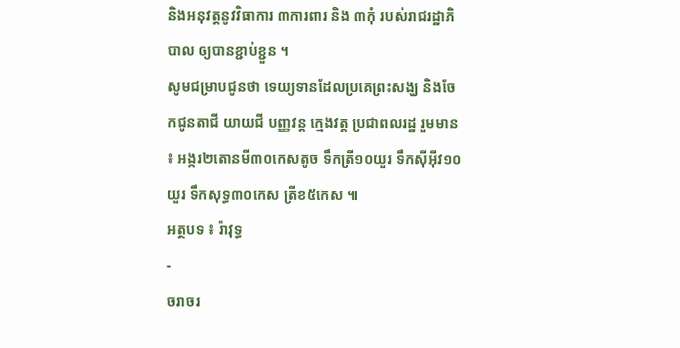និងអនុវត្តនូវវិធាការ ៣ការពារ និង ៣កុំ របស់រាជរដ្ឋាភិបាល ឲ្យបានខ្ជាប់ខ្ជួន ។
សូមជម្រាបជូនថា ទេយ្យទានដែលប្រគេព្រះសង្ឃ និងចែកជូនតាជី យាយជី បញ្ញវន្ត ក្មេងវត្ត ប្រជាពលរដ្ឋ រួមមាន ៖ អង្ករ២តោនមី៣០កេសតូច ទឹកត្រី១០យួរ ទឹកស៊ីអ៊ីវ១០យួរ ទឹកសុទ្ធ៣០កេស ត្រីខ៥កេស ៕
អត្ថបទ ៖ រ៉ាវុទ្ធ
-
ចរាចរ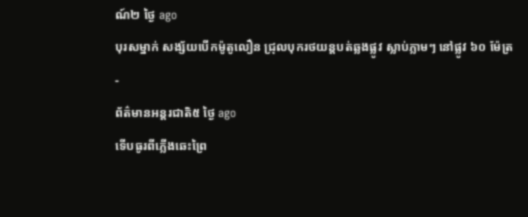ណ៍២ ថ្ងៃ ago
បុរសម្នាក់ សង្ស័យបើកម៉ូតូលឿន ជ្រុលបុករថយន្តបត់ឆ្លងផ្លូវ ស្លាប់ភ្លាមៗ នៅផ្លូវ ៦០ ម៉ែត្រ
-
ព័ត៌មានអន្ដរជាតិ៥ ថ្ងៃ ago
ទើបធូរពីភ្លើងឆេះព្រៃ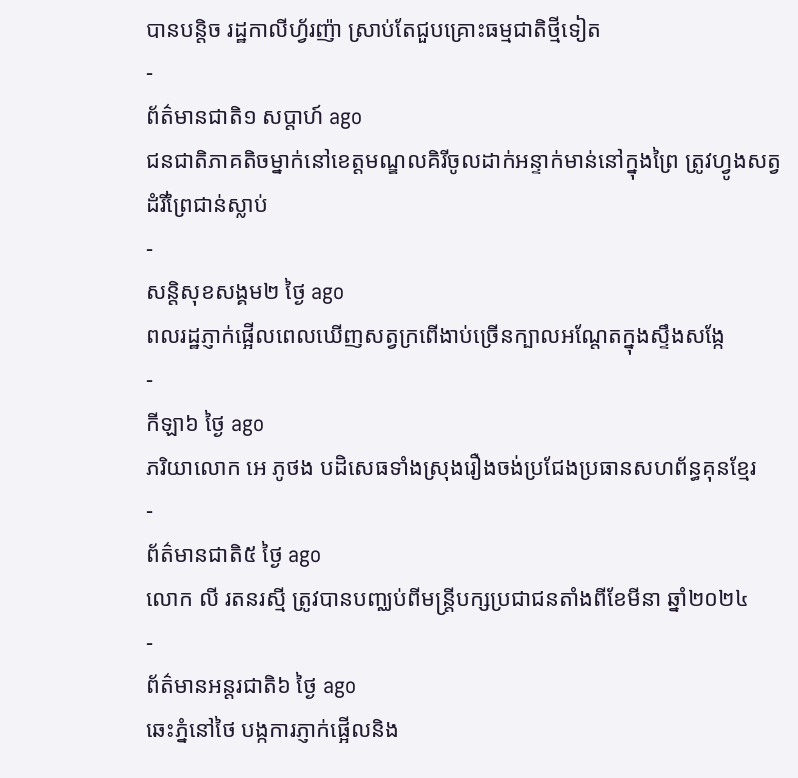បានបន្តិច រដ្ឋកាលីហ្វ័រញ៉ា ស្រាប់តែជួបគ្រោះធម្មជាតិថ្មីទៀត
-
ព័ត៌មានជាតិ១ សប្តាហ៍ ago
ជនជាតិភាគតិចម្នាក់នៅខេត្តមណ្ឌលគិរីចូលដាក់អន្ទាក់មាន់នៅក្នុងព្រៃ ត្រូវហ្វូងសត្វដំរីព្រៃជាន់ស្លាប់
-
សន្តិសុខសង្គម២ ថ្ងៃ ago
ពលរដ្ឋភ្ញាក់ផ្អើលពេលឃើញសត្វក្រពើងាប់ច្រើនក្បាលអណ្ដែតក្នុងស្ទឹងសង្កែ
-
កីឡា៦ ថ្ងៃ ago
ភរិយាលោក អេ ភូថង បដិសេធទាំងស្រុងរឿងចង់ប្រជែងប្រធានសហព័ន្ធគុនខ្មែរ
-
ព័ត៌មានជាតិ៥ ថ្ងៃ ago
លោក លី រតនរស្មី ត្រូវបានបញ្ឈប់ពីមន្ត្រីបក្សប្រជាជនតាំងពីខែមីនា ឆ្នាំ២០២៤
-
ព័ត៌មានអន្ដរជាតិ៦ ថ្ងៃ ago
ឆេះភ្នំនៅថៃ បង្កការភ្ញាក់ផ្អើលនិង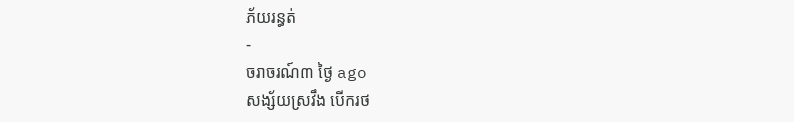ភ័យរន្ធត់
-
ចរាចរណ៍៣ ថ្ងៃ ago
សង្ស័យស្រវឹង បើករថ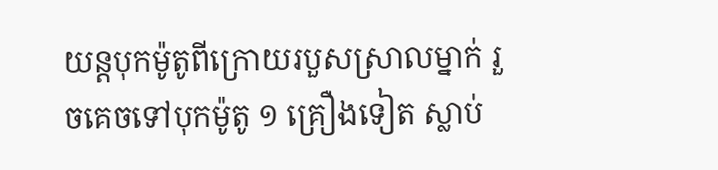យន្តបុកម៉ូតូពីក្រោយរបួសស្រាលម្នាក់ រួចគេចទៅបុកម៉ូតូ ១ គ្រឿងទៀត ស្លាប់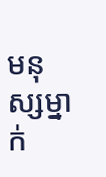មនុស្សម្នាក់